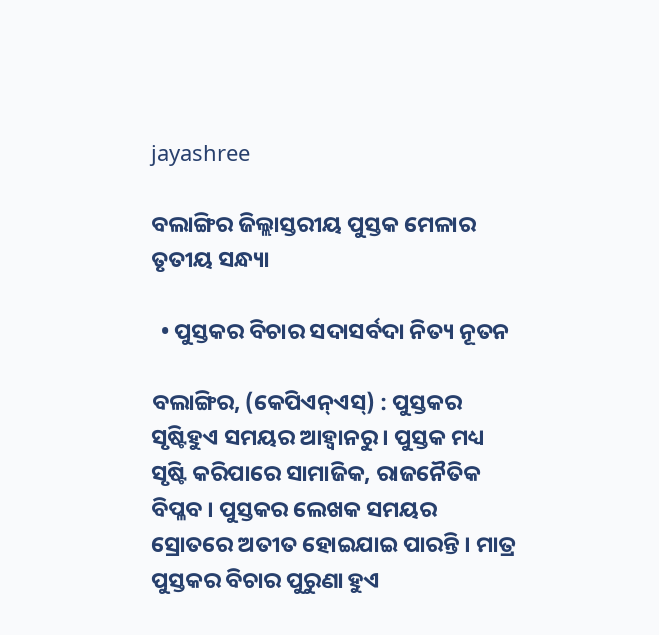jayashree

ବଲାଙ୍ଗିର ଜିଲ୍ଲାସ୍ତରୀୟ ପୁସ୍ତକ ମେଳାର ତୃତୀୟ ସନ୍ଧ୍ୟା

  • ପୁସ୍ତକର ବିଚାର ସଦାସର୍ବଦା ନିତ୍ୟ ନୂତନ

ବଲାଙ୍ଗିର, (କେପିଏନ୍‌ଏସ୍‌) : ପୁସ୍ତକର ସୃଷ୍ଟିହୁଏ ସମୟର ଆହ୍ବାନରୁ । ପୁସ୍ତକ ମଧ୍ୟ ସୃଷ୍ଟି କରିପାରେ ସାମାଜିକ, ରାଜନୈତିକ ବିପ୍ଳବ । ପୁସ୍ତକର ଲେଖକ ସମୟର ସ୍ରୋତରେ ଅତୀତ ହୋଇଯାଇ ପାରନ୍ତି । ମାତ୍ର ପୁସ୍ତକର ବିଚାର ପୁରୁଣା ହୁଏ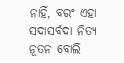ନାହିଁ, ବରଂ ଏହା ସଦାସର୍ବଦା ନିତ୍ୟ ନୂତନ ବୋଲି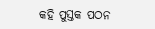କହି ପୁସ୍ତକ ପଠନ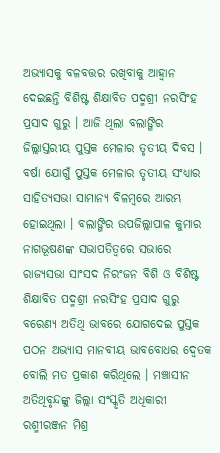ଅଭ୍ୟାସକୁ ବଳବତ୍ତର ରଖିବାକୁ ଆହ୍ବାନ ଦେଇଛନ୍ତି ବିଶିଷ୍ଟ ଶିକ୍ଷାବିତ ପଦ୍ମଶ୍ରୀ ନରସିଂହ ପ୍ରସାଦ ଗୁରୁ । ଆଜି ଥିଲା ବଲାଙ୍ଗିର ଜିଲ୍ଲାସ୍ତରୀୟ ପୁସ୍ତକ ମେଳାର ତୃତୀୟ ଦିବସ । ବର୍ଷା ଯୋଗୁଁ ପୁସ୍ତକ ମେଳାର ତୃତୀୟ ସଂଧ୍ୟାର ସାହିତ୍ୟସଭା ସାମାନ୍ୟ ବିଳମ୍ବରେ ଆରମ୍ଭ ହୋଇଥିଲା । ବଲାଙ୍ଗିର ଉପଜିଲ୍ଲାପାଳ କୁମାର ନାଗଭୂଷଣଙ୍କ ସଭାପତିତ୍ବରେ ସଭାରେ ରାଜ୍ୟସଭା ସାଂସଦ ନିରଂଜନ ବିଶି ଓ ବିଶିଷ୍ଟ ଶିକ୍ଷାବିତ ପଦ୍ମଶ୍ରୀ ନରସିଂହ ପ୍ରସାଦ ଗୁରୁ ବରେଣ୍ୟ ଅତିଥି ଭାବରେ ଯୋଗଦେଇ ପୁସ୍ତକ ପଠନ ଅଭ୍ୟାସ ମାନବୀୟ ଭାବବୋଧର ଦ୍ବେତକ ବୋଲି ମତ ପ୍ରକାଶ କରିଥିଲେ । ମଞ୍ଚାସୀନ ଅତିଥିବୃନ୍ଦଙ୍କୁ ଜିଲ୍ଲା ସଂସ୍କୃତି ଅଧିକାରୀ ରଶ୍ମୀରଞ୍ଜନ ମିଶ୍ର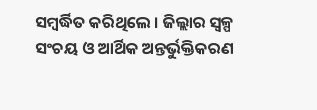ସମ୍ବର୍ଦ୍ଧିତ କରିଥିଲେ । ଜିଲ୍ଲାର ସ୍ୱଳ୍ପ ସଂଚୟ ଓ ଆର୍ଥିକ ଅନ୍ତର୍ଭୁକ୍ତିକରଣ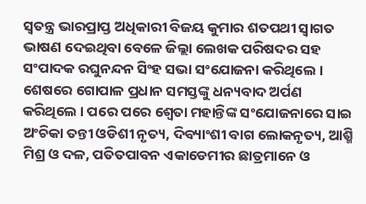ସ୍ୱତନ୍ତ୍ର ଭାରପ୍ରାପ୍ତ ଅଧିକାରୀ ବିଜୟ କୁମାର ଶତପଥୀ ସ୍ବାଗତ ଭାଷଣ ଦେଇଥିବା ବେଳେ ଜିଲ୍ଲା ଲେଖକ ପରିଷଦର ସହ ସଂପାଦକ ରଘୁନନ୍ଦନ ସିଂହ ସଭା ସଂଯୋଜନା କରିଥିଲେ । ଶେଷରେ ଗୋପାଳ ପ୍ରଧାନ ସମସ୍ତଙ୍କୁ ଧନ୍ୟବାଦ ଅର୍ପଣ କରିଥିଲେ । ପରେ ପରେ ଶ୍ବେତା ମହାନ୍ତିଙ୍କ ସଂଯୋଜନାରେ ସାଇ ଅଂଚିକା ତନ୍ତୀ ଓଡିଶୀ ନୃତ୍ୟ, ଦିବ୍ୟାଂଶୀ ବାଗ ଲୋକନୃତ୍ୟ, ଆଶ୍ମି ମିଶ୍ର ଓ ଦଳ, ପତିତପାବନ ଏକାଡେମୀର ଛାତ୍ରମାନେ ଓ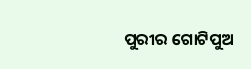ପୁରୀର ଗୋଟିପୁଅ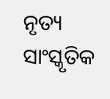ନୃତ୍ୟ ସାଂସ୍କୃତିକ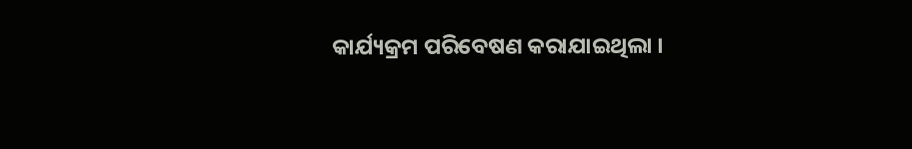କାର୍ଯ୍ୟକ୍ରମ ପରିବେଷଣ କରାଯାଇଥିଲା ।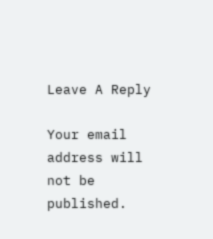Leave A Reply

Your email address will not be published.